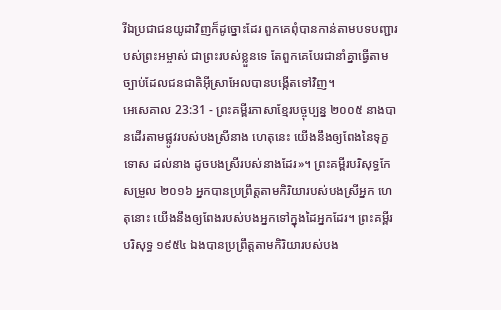រីឯប្រជាជនយូដាវិញក៏ដូច្នោះដែរ ពួកគេពុំបានកាន់តាមបទបញ្ជារបស់ព្រះអម្ចាស់ ជាព្រះរបស់ខ្លួនទេ តែពួកគេបែរជានាំគ្នាធ្វើតាមច្បាប់ដែលជនជាតិអ៊ីស្រាអែលបានបង្កើតទៅវិញ។
អេសេគាល 23:31 - ព្រះគម្ពីរភាសាខ្មែរបច្ចុប្បន្ន ២០០៥ នាងបានដើរតាមផ្លូវរបស់បងស្រីនាង ហេតុនេះ យើងនឹងឲ្យពែងនៃទុក្ខទោស ដល់នាង ដូចបងស្រីរបស់នាងដែរ»។ ព្រះគម្ពីរបរិសុទ្ធកែសម្រួល ២០១៦ អ្នកបានប្រព្រឹត្តតាមកិរិយារបស់បងស្រីអ្នក ហេតុនោះ យើងនឹងឲ្យពែងរបស់បងអ្នកទៅក្នុងដៃអ្នកដែរ។ ព្រះគម្ពីរបរិសុទ្ធ ១៩៥៤ ឯងបានប្រព្រឹត្តតាមកិរិយារបស់បង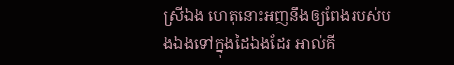ស្រីឯង ហេតុនោះអញនឹងឲ្យពែងរបស់បងឯងទៅក្នុងដៃឯងដែរ អាល់គី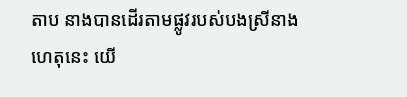តាប នាងបានដើរតាមផ្លូវរបស់បងស្រីនាង ហេតុនេះ យើ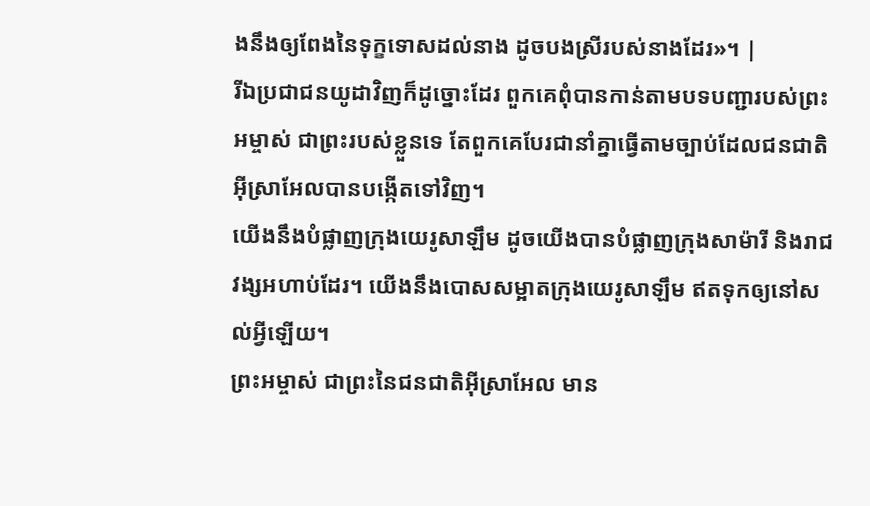ងនឹងឲ្យពែងនៃទុក្ខទោសដល់នាង ដូចបងស្រីរបស់នាងដែរ»។ |
រីឯប្រជាជនយូដាវិញក៏ដូច្នោះដែរ ពួកគេពុំបានកាន់តាមបទបញ្ជារបស់ព្រះអម្ចាស់ ជាព្រះរបស់ខ្លួនទេ តែពួកគេបែរជានាំគ្នាធ្វើតាមច្បាប់ដែលជនជាតិអ៊ីស្រាអែលបានបង្កើតទៅវិញ។
យើងនឹងបំផ្លាញក្រុងយេរូសាឡឹម ដូចយើងបានបំផ្លាញក្រុងសាម៉ារី និងរាជវង្សអហាប់ដែរ។ យើងនឹងបោសសម្អាតក្រុងយេរូសាឡឹម ឥតទុកឲ្យនៅសល់អ្វីឡើយ។
ព្រះអម្ចាស់ ជាព្រះនៃជនជាតិអ៊ីស្រាអែល មាន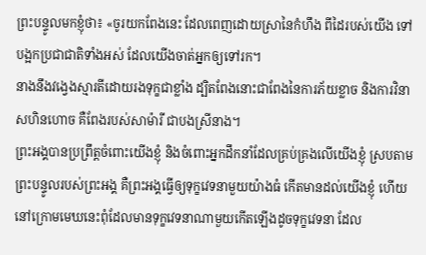ព្រះបន្ទូលមកខ្ញុំថា៖ «ចូរយកពែងនេះ ដែលពេញដោយស្រានៃកំហឹង ពីដៃរបស់យើង ទៅបង្អកប្រជាជាតិទាំងអស់ ដែលយើងចាត់អ្នកឲ្យទៅរក។
នាងនឹងវង្វេងស្មារតីដោយរងទុក្ខជាខ្លាំង ដ្បិតពែងនោះជាពែងនៃការភ័យខ្លាច និងការវិនាសហិនហោច គឺពែងរបស់សាម៉ារី ជាបងស្រីនាង។
ព្រះអង្គបានប្រព្រឹត្តចំពោះយើងខ្ញុំ និងចំពោះអ្នកដឹកនាំដែលគ្រប់គ្រងលើយើងខ្ញុំ ស្របតាមព្រះបន្ទូលរបស់ព្រះអង្គ គឺព្រះអង្គធ្វើឲ្យទុក្ខវេទនាមួយយ៉ាងធំ កើតមានដល់យើងខ្ញុំ ហើយនៅក្រោមមេឃនេះពុំដែលមានទុក្ខវេទនាណាមួយកើតឡើងដូចទុក្ខវេទនា ដែល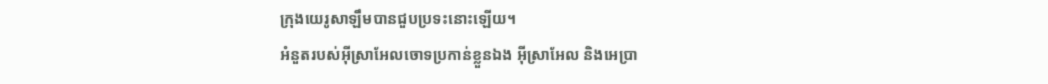ក្រុងយេរូសាឡឹមបានជួបប្រទះនោះឡើយ។
អំនួតរបស់អ៊ីស្រាអែលចោទប្រកាន់ខ្លួនឯង អ៊ីស្រាអែល និងអេប្រា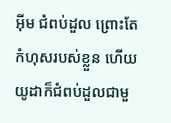អ៊ីម ជំពប់ដួល ព្រោះតែកំហុសរបស់ខ្លួន ហើយយូដាក៏ជំពប់ដួលជាមួ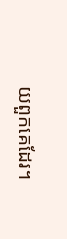យពួកគេដែរ។